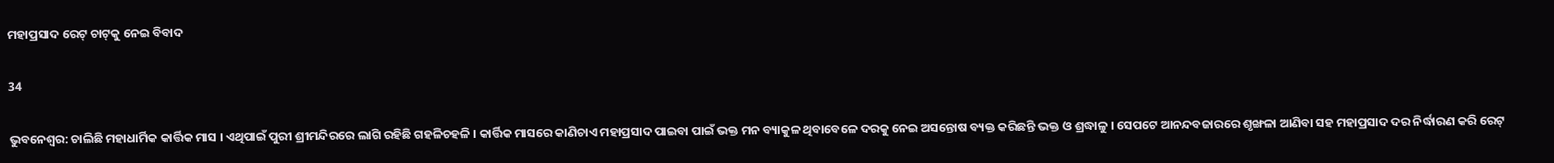ମହାପ୍ରସାଦ ରେଟ୍ ଚାଟ୍‌କୁ ନେଇ ବିବାଦ

34

ଭୁବନେଶ୍ବର: ଚାଲିଛି ମହାଧାର୍ମିକ କାର୍ତ୍ତିକ ମାସ । ଏଥିପାଇଁ ପୁରୀ ଶ୍ରୀମନ୍ଦିରରେ ଲାଗି ରହିଛି ଗହଳିଚହଳି । କାର୍ତ୍ତିକ ମାସରେ କାଣିଚାଏ ମହାପ୍ରସାଦ ପାଇବା ପାଇଁ ଭକ୍ତ ମନ ବ୍ୟାକୁଳ ଥିବାବେଳେ ଦରକୁ ନେଇ ଅସନ୍ତୋଷ ବ୍ୟକ୍ତ କରିଛନ୍ତି ଭକ୍ତ ଓ ଶ୍ରଦ୍ଧାଳୁ । ସେପଟେ ଆନନ୍ଦବଜାରରେ ଶୃଙ୍ଖଳା ଆଣିବା ସହ ମହାପ୍ରସାଦ ଦର ନିର୍ଦ୍ଧାରଣ କରି ରେଟ୍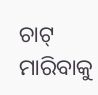ଚାଟ୍ ମାରିବାକୁ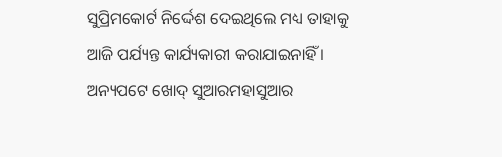ସୁପ୍ରିମକୋର୍ଟ ନିର୍ଦ୍ଦେଶ ଦେଇଥିଲେ ମଧ୍ୟ ତାହାକୁ ଆଜି ପର୍ଯ୍ୟନ୍ତ କାର୍ଯ୍ୟକାରୀ କରାଯାଇନାହିଁ । ଅନ୍ୟପଟେ ଖୋଦ୍ ସୁଆରମହାସୁଆର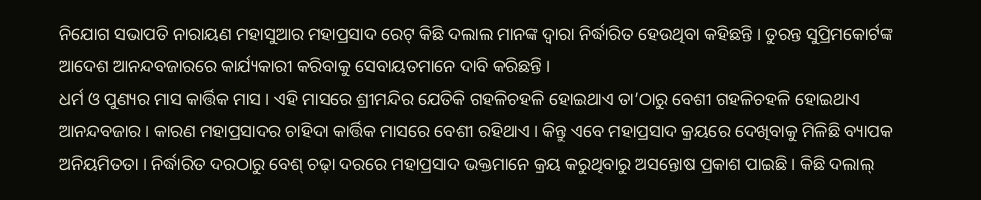ନିଯୋଗ ସଭାପତି ନାରାୟଣ ମହାସୁଆର ମହାପ୍ରସାଦ ରେଟ୍ କିଛି ଦଲାଲ ମାନଙ୍କ ଦ୍ୱାରା ନିର୍ଦ୍ଧାରିତ ହେଉଥିବା କହିଛନ୍ତି । ତୁରନ୍ତ ସୁପ୍ରିମକୋର୍ଟଙ୍କ ଆଦେଶ ଆନନ୍ଦବଜାରରେ କାର୍ଯ୍ୟକାରୀ କରିବାକୁ ସେବାୟତମାନେ ଦାବି କରିଛନ୍ତି ।
ଧର୍ମ ଓ ପୁଣ୍ୟର ମାସ କାର୍ତ୍ତିକ ମାସ । ଏହି ମାସରେ ଶ୍ରୀମନ୍ଦିର ଯେତିକି ଗହଳିଚହଳି ହୋଇଥାଏ ତା’ଠାରୁ ବେଶୀ ଗହଳିଚହଳି ହୋଇଥାଏ ଆନନ୍ଦବଜାର । କାରଣ ମହାପ୍ରସାଦର ଚାହିଦା କାର୍ତ୍ତିକ ମାସରେ ବେଶୀ ରହିଥାଏ । କିନ୍ତୁ ଏବେ ମହାପ୍ରସାଦ କ୍ରୟରେ ଦେଖିବାକୁ ମିଳିଛି ବ୍ୟାପକ ଅନିୟମିତତା । ନିର୍ଦ୍ଧାରିତ ଦରଠାରୁ ବେଶ୍ ଚଢ଼ା ଦରରେ ମହାପ୍ରସାଦ ଭକ୍ତମାନେ କ୍ରୟ କରୁଥିବାରୁ ଅସନ୍ତୋଷ ପ୍ରକାଶ ପାଇଛି । କିଛି ଦଲାଲ୍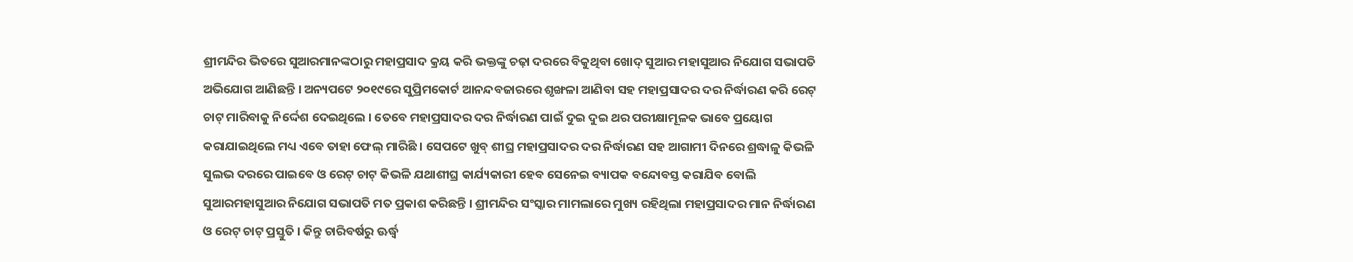ଶ୍ରୀମନ୍ଦିର ଭିତରେ ସୁଆରମାନଙ୍କଠାରୁ ମହାପ୍ରସାଦ କ୍ରୟ କରି ଭକ୍ତଙ୍କୁ ଚଢ଼ା ଦରରେ ବିକୁଥିବା ଖୋଦ୍ ସୁଆର ମହାସୁଆର ନିଯୋଗ ସଭାପତି ଅଭିଯୋଗ ଆଣିଛନ୍ତି । ଅନ୍ୟପଟେ ୨୦୧୯ରେ ସୁପ୍ରିମକୋର୍ଟ ଆନନ୍ଦବଜାରରେ ଶୃଙ୍ଖଳା ଆଣିବା ସହ ମହାପ୍ରସାଦର ଦର ନିର୍ଦ୍ଧାରଣ କରି ରେଟ୍ ଚାଟ୍ ମାରିବାକୁ ନିର୍ଦ୍ଦେଶ ଦେଇଥିଲେ । ତେବେ ମହାପ୍ରସାଦର ଦର ନିର୍ଦ୍ଧାରଣ ପାଇଁ ଦୁଇ ଦୁଇ ଥର ପରୀକ୍ଷାମୂଳକ ଭାବେ ପ୍ରୟୋଗ କରାଯାଇଥିଲେ ମଧ୍ୟ ଏବେ ତାହା ଫେଲ୍ ମାରିଛି । ସେପଟେ ଖୁବ୍ ଶୀଘ୍ର ମହାପ୍ରସାଦର ଦର ନିର୍ଦ୍ଧାରଣ ସହ ଆଗାମୀ ଦିନରେ ଶ୍ରଦ୍ଧାଳୁ କିଭଳି ସୁଲଭ ଦରରେ ପାଇବେ ଓ ରେଟ୍ ଚାଟ୍ କିଭଳି ଯଥାଶୀଘ୍ର କାର୍ଯ୍ୟକାରୀ ହେବ ସେନେଇ ବ୍ୟାପକ ବନ୍ଦୋବସ୍ତ କରାଯିବ ବୋଲି ସୁଆରମହାସୁଆର ନିଯୋଗ ସଭାପତି ମତ ପ୍ରକାଶ କରିଛନ୍ତି । ଶ୍ରୀମନ୍ଦିର ସଂସ୍କାର ମାମଲାରେ ମୁଖ୍ୟ ରହିଥିଲା ମହାପ୍ରସାଦର ମାନ ନିର୍ଦ୍ଧାରଣ ଓ ରେଟ୍ ଚାଟ୍ ପ୍ରସ୍ତୁତି । କିନ୍ତୁ ଚାରିବର୍ଷରୁ ଊର୍ଦ୍ଧ୍ୱ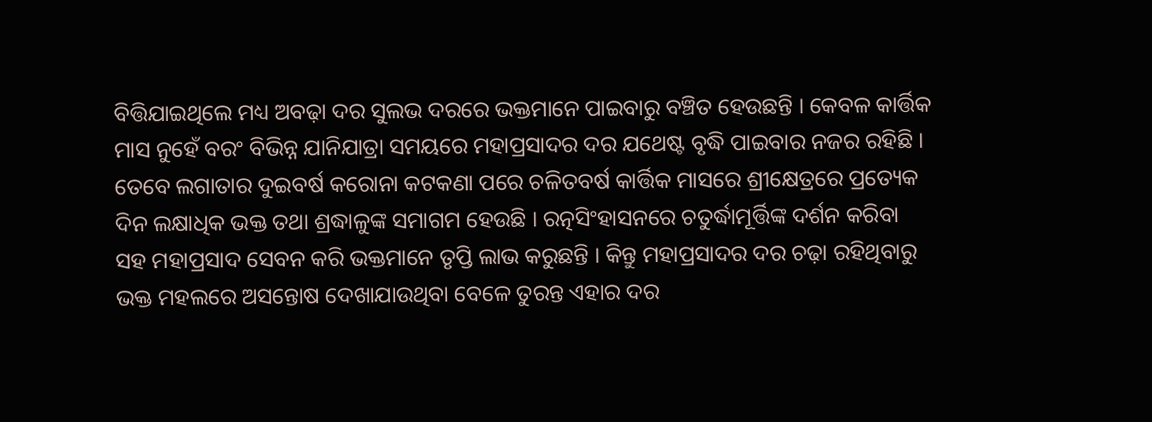ବିତ୍ତିଯାଇଥିଲେ ମଧ୍ୟ ଅବଢ଼ା ଦର ସୁଲଭ ଦରରେ ଭକ୍ତମାନେ ପାଇବାରୁ ବଞ୍ଚିତ ହେଉଛନ୍ତି । କେବଳ କାର୍ତ୍ତିକ ମାସ ନୁହେଁ ବରଂ ବିଭିନ୍ନ ଯାନିଯାତ୍ରା ସମୟରେ ମହାପ୍ରସାଦର ଦର ଯଥେଷ୍ଟ ବୃଦ୍ଧି ପାଇବାର ନଜର ରହିଛି । ତେବେ ଲଗାତାର ଦୁଇବର୍ଷ କରୋନା କଟକଣା ପରେ ଚଳିତବର୍ଷ କାର୍ତ୍ତିକ ମାସରେ ଶ୍ରୀକ୍ଷେତ୍ରରେ ପ୍ରତ୍ୟେକ ଦିନ ଲକ୍ଷାଧିକ ଭକ୍ତ ତଥା ଶ୍ରଦ୍ଧାଳୁଙ୍କ ସମାଗମ ହେଉଛି । ରତ୍ନସିଂହାସନରେ ଚତୁର୍ଦ୍ଧାମୂର୍ତ୍ତିଙ୍କ ଦର୍ଶନ କରିବା ସହ ମହାପ୍ରସାଦ ସେବନ କରି ଭକ୍ତମାନେ ତୃପ୍ତି ଲାଭ କରୁଛନ୍ତି । କିନ୍ତୁ ମହାପ୍ରସାଦର ଦର ଚଢ଼ା ରହିଥିବାରୁ ଭକ୍ତ ମହଲରେ ଅସନ୍ତୋଷ ଦେଖାଯାଉଥିବା ବେଳେ ତୁରନ୍ତ ଏହାର ଦର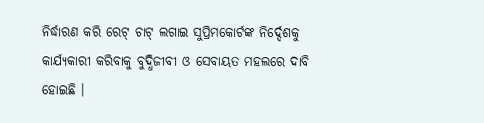ନିର୍ଦ୍ଧାରଣ କରି ରେଟ୍ ଚାଟ୍ ଲଗାଇ ସୁପ୍ରିମକୋର୍ଟଙ୍କ ନିର୍ଦ୍ଦେଶକୁ କାର୍ଯ୍ୟକାରୀ କରିବାକୁ ବୁଦ୍ଧିଜୀବୀ ଓ ସେବାୟତ ମହଲରେ ଦାବି ହୋଇଛି ।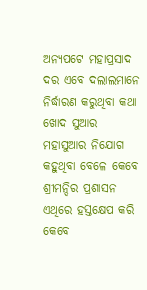ଅନ୍ୟପଟେ ମହାପ୍ରସାଦ ଦର ଏବେ ଦଲାଲମାନେ ନିର୍ଦ୍ଧାରଣ କରୁଥିବା କଥା ଖୋଦ ସୁଆର ମହାସୁଆର ନିଯୋଗ କହୁଥିବା ବେଳେ କେବେ ଶ୍ରୀମନ୍ଦିର ପ୍ରଶାସନ ଏଥିରେ ହସ୍ତକ୍ଷେପ କରି କେବେ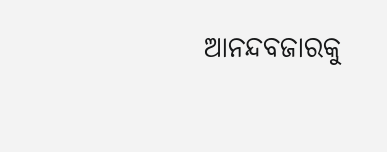ଆନନ୍ଦବଜାରକୁ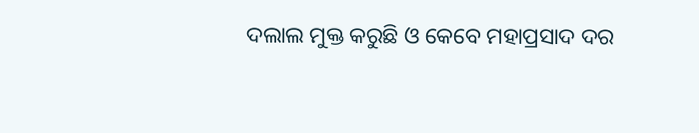ଦଲାଲ ମୁକ୍ତ କରୁଛି ଓ କେବେ ମହାପ୍ରସାଦ ଦର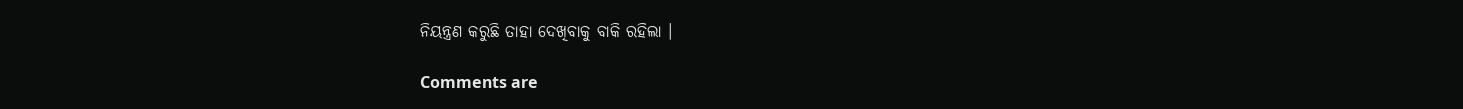ନିୟନ୍ତ୍ରଣ କରୁଛି ତାହା ଦେଖିବାକୁ ବାକି ରହିଲା ।

Comments are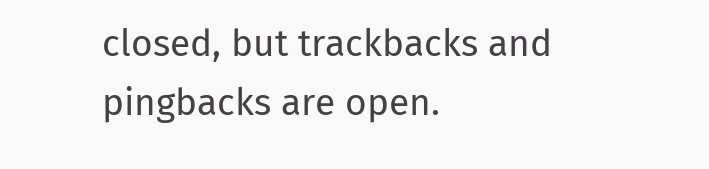closed, but trackbacks and pingbacks are open.